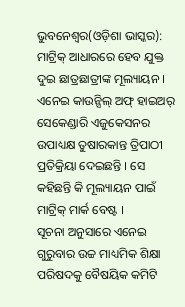ଭୁବନେଶ୍ୱର(ଓଡ଼ିଶା ଭାସ୍କର): ମାଟ୍ରିକ୍ ଆଧାରରେ ହେବ ଯୁକ୍ତ ଦୁଇ ଛାତ୍ରଛାତ୍ରୀଙ୍କ ମୂଲ୍ୟାୟନ । ଏନେଇ କାଉନ୍ସିଲ୍ ଅଫ୍ ହାଇଅର୍ ସେକେଣ୍ଡାରି ଏଜୁକେସନର ଉପାଧ୍ୟକ୍ଷ ତୁଷାରକାନ୍ତ ତ୍ରିପାଠୀ ପ୍ରତିକ୍ରିୟା ଦେଇଛନ୍ତି । ସେ କହିଛନ୍ତି କି ମୂଲ୍ୟାୟନ ପାଇଁ ମାଟ୍ରିକ୍ ମାର୍କ ବେଷ୍ଟ ।
ସୂଚନା ଅନୁସାରେ ଏନେଇ ଗୁରୁବାର ଉଚ୍ଚ ମାଧ୍ୟମିକ ଶିକ୍ଷା ପରିଷଦକୁ ବୈଷୟିକ କମିଟି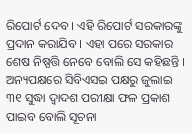ରିପୋର୍ଟ ଦେବ । ଏହି ରିପୋର୍ଟ ସରକାରଙ୍କୁ ପ୍ରଦାନ କରାଯିବ । ଏହା ପରେ ସରକାର ଶେଷ ନିଷ୍ପତ୍ତି ନେବେ ବୋଲି ସେ କହିଛନ୍ତି ।
ଅନ୍ୟପକ୍ଷରେ ସିବିଏସଇ ପକ୍ଷରୁ ଜୁଲାଇ ୩୧ ସୁଦ୍ଧା ଦ୍ୱାଦଶ ପରୀକ୍ଷା ଫଳ ପ୍ରକାଶ ପାଇବ ବୋଲି ସୂଚନା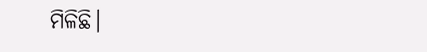ମିଳିଛି।